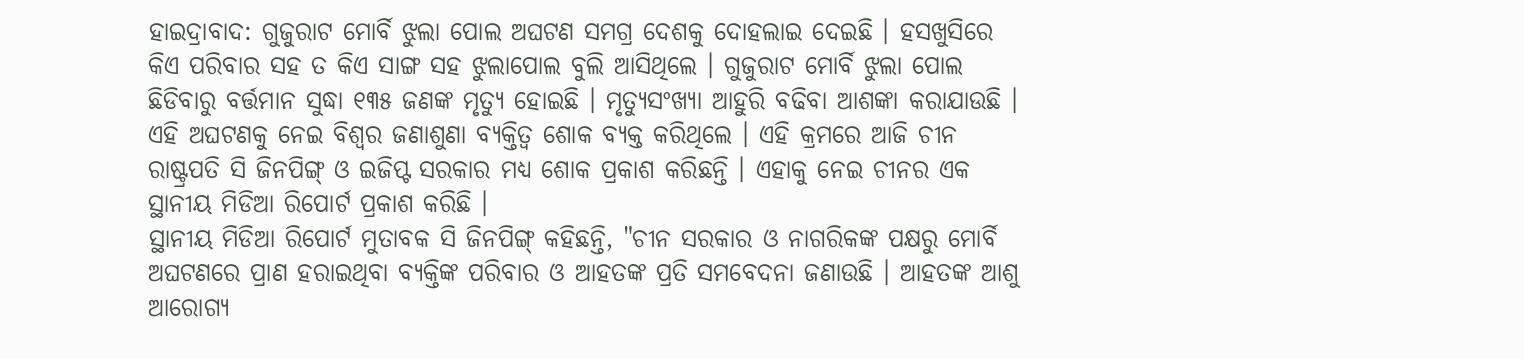ହାଇଦ୍ରାବାଦ: ଗୁଜୁରାଟ ମୋର୍ବି ଝୁଲା ପୋଲ ଅଘଟଣ ସମଗ୍ର ଦେଶକୁ ଦୋହଲାଇ ଦେଇଛି । ହସଖୁସିରେ କିଏ ପରିବାର ସହ ତ କିଏ ସାଙ୍ଗ ସହ ଝୁଲାପୋଲ ବୁଲି ଆସିଥିଲେ । ଗୁଜୁରାଟ ମୋର୍ବି ଝୁଲା ପୋଲ ଛିଡିବାରୁ ବର୍ତ୍ତମାନ ସୁଦ୍ଧା ୧୩୫ ଜଣଙ୍କ ମୃତ୍ୟୁ ହୋଇଛି । ମୃତ୍ୟୁସଂଖ୍ୟା ଆହୁରି ବଢିବା ଆଶଙ୍କା କରାଯାଉଛି । ଏହି ଅଘଟଣକୁ ନେଇ ବିଶ୍ବର ଜଣାଶୁଣା ବ୍ୟକ୍ତିତ୍ବ ଶୋକ ବ୍ୟକ୍ତ କରିଥିଲେ । ଏହି କ୍ରମରେ ଆଜି ଚୀନ ରାଷ୍ଟ୍ରପତି ସି ଜିନପିଙ୍ଗ୍ ଓ ଇଜିପ୍ଟ ସରକାର ମଧ୍ୟ ଶୋକ ପ୍ରକାଶ କରିଛନ୍ତି । ଏହାକୁ ନେଇ ଚୀନର ଏକ ସ୍ଥାନୀୟ ମିଡିଆ ରିପୋର୍ଟ ପ୍ରକାଶ କରିଛି ।
ସ୍ଥାନୀୟ ମିଡିଆ ରିପୋର୍ଟ ମୁତାବକ ସି ଜିନପିଙ୍ଗ୍ କହିଛନ୍ତି, "ଚୀନ ସରକାର ଓ ନାଗରିକଙ୍କ ପକ୍ଷରୁ ମୋର୍ବି ଅଘଟଣରେ ପ୍ରାଣ ହରାଇଥିବା ବ୍ୟକ୍ତିଙ୍କ ପରିବାର ଓ ଆହତଙ୍କ ପ୍ରତି ସମବେଦନା ଜଣାଉଛି । ଆହତଙ୍କ ଆଶୁ ଆରୋଗ୍ୟ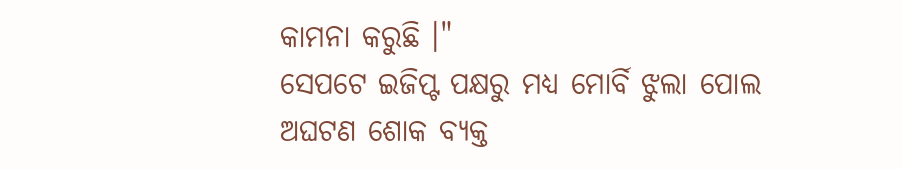କାମନା କରୁଛି ।"
ସେପଟେ ଇଜିପ୍ଟ ପକ୍ଷରୁ ମଧ୍ୟ ମୋର୍ବି ଝୁଲା ପୋଲ ଅଘଟଣ ଶୋକ ବ୍ୟକ୍ତ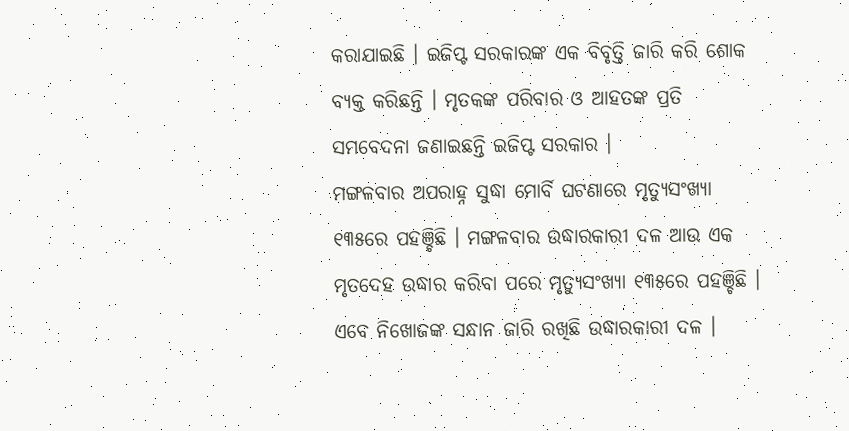କରାଯାଇଛି । ଇଜିପ୍ଟ ସରକାରଙ୍କ ଏକ ବିବୃତ୍ତି ଜାରି କରି ଶୋକ ବ୍ୟକ୍ତ କରିଛନ୍ତି । ମୃତକଙ୍କ ପରିବାର ଓ ଆହତଙ୍କ ପ୍ରତି ସମବେଦନା ଜଣାଇଛନ୍ତି ଇଜିପ୍ଟ ସରକାର ।
ମଙ୍ଗଳବାର ଅପରାହ୍ନ ସୁଦ୍ଧା ମୋର୍ବି ଘଟଣାରେ ମୃତ୍ୟୁସଂଖ୍ୟା ୧୩୫ରେ ପହଞ୍ଚିଛି । ମଙ୍ଗଳବାର ଉଦ୍ଧାରକାରୀ ଦଳ ଆଉ ଏକ ମୃତଦେହ ଉଦ୍ଧାର କରିବା ପରେ ମୃତ୍ୟୁସଂଖ୍ୟା ୧୩୫ରେ ପହଞ୍ଚିଛି । ଏବେ ନିଖୋଜଙ୍କ ସନ୍ଧାନ ଜାରି ରଖିଛି ଉଦ୍ଧାରକାରୀ ଦଳ ।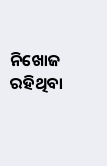ନିଖୋଜ ରହିଥିବା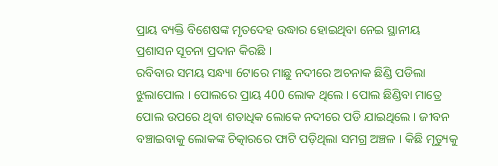ପ୍ରାୟ ବ୍ୟକ୍ତି ବିଶେଷଙ୍କ ମୃତଦେହ ଉଦ୍ଧାର ହୋଇଥିବା ନେଇ ସ୍ଥାନୀୟ ପ୍ରଶାସନ ସୂଚନା ପ୍ରଦାନ କିରଛି ।
ରବିବାର ସମୟ ସନ୍ଧ୍ୟା 6ଟାରେ ମାଛୁ ନଦୀରେ ଅଚନାକ ଛିଣ୍ଡି ପଡିଲା ଝୁଲାପୋଲ । ପୋଲରେ ପ୍ରାୟ 400 ଲୋକ ଥିଲେ । ପୋଲ ଛିଣ୍ଡିବା ମାତ୍ରେ ପୋଲ ଉପରେ ଥିବା ଶତାଧିକ ଲୋକେ ନଦୀରେ ପଡି ଯାଇଥିଲେ । ଜୀବନ ବଞ୍ଚାଇବାକୁ ଲୋକଙ୍କ ଚିତ୍କାରରେ ଫାଟି ପଡ଼ିଥିଲା ସମଗ୍ର ଅଞ୍ଚଳ । କିଛି ମୃତ୍ୟୁକୁ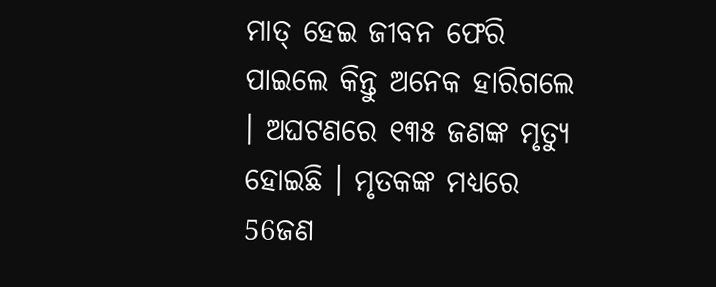ମାତ୍ ହେଇ ଜୀବନ ଫେରି ପାଇଲେ କିନ୍ତୁ ଅନେକ ହାରିଗଲେ । ଅଘଟଣରେ ୧୩୫ ଜଣଙ୍କ ମୃତ୍ୟୁ ହୋଇଛି । ମୃତକଙ୍କ ମଧ୍ୟରେ 56ଜଣ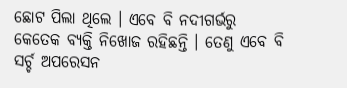ଛୋଟ ପିଲା ଥିଲେ । ଏବେ ବି ନଦୀଗର୍ଭରୁ କେତେକ ବ୍ୟକ୍ତି ନିଖୋଜ ରହିଛନ୍ତି । ତେଣୁ ଏବେ ବି ସର୍ଚ୍ଚ ଅପରେସନ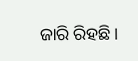ଜାରି ରିହଛି ।